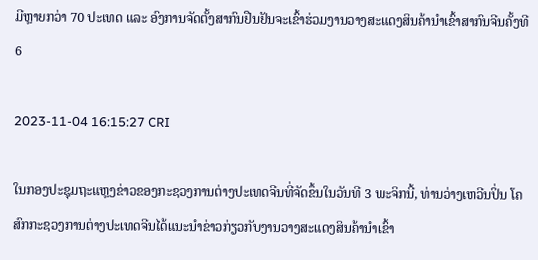ມີຫຼາຍກວ່າ 70 ປະເທດ ແລະ ອົງການຈັດຕັ້ງສາກົນຢືນຢັນຈະເຂົ້າຮ່ວມງານວາງສະແດງສິນຄ້ານຳເຂົ້າສາກົນຈີນຄັ້ງທີ 6

2023-11-04 16:15:27 CRI

ໃນກອງປະຊຸມຖະແຫຼງຂ່າວຂອງກະຊວງການຕ່າງປະເທດຈີນທີ່ຈັດຂຶ້ນໃນວັນທີ 3 ພະຈິກນີ້, ທ່ານວ່າງເຫວີນປິ່ນ ໂຄສົກກະຊວງການຕ່າງປະເທດຈີນໄດ້ແນະນຳຂ່າວກ່ຽວກັບງານວາງສະແດງສິນຄ້ານຳເຂົ້າ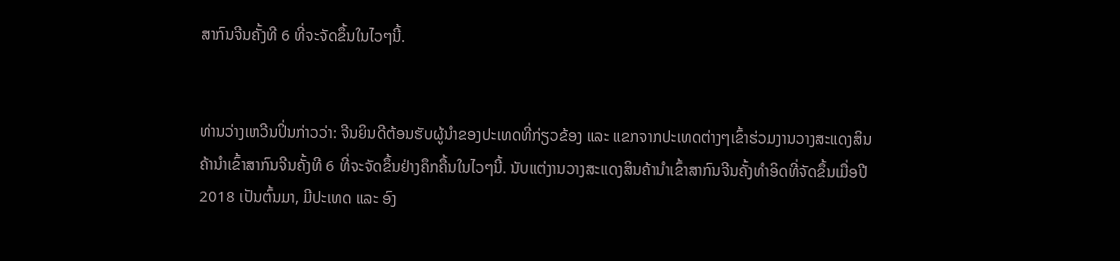ສາກົນຈີນຄັ້ງທີ 6 ທີ່ຈະຈັດຂຶ້ນໃນໄວໆນີ້.


ທ່ານວ່າງເຫວີນປິ່ນກ່າວວ່າ: ຈີນຍິນດີຕ້ອນຮັບຜູ້ນຳຂອງປະເທດທີ່ກ່ຽວຂ້ອງ ແລະ ແຂກຈາກປະເທດຕ່າງໆເຂົ້າຮ່ວມງານວາງສະແດງສິນຄ້ານຳເຂົ້າສາກົນຈີນຄັ້ງທີ 6 ທີ່ຈະຈັດຂຶ້ນຢ່າງຄຶກຄື້ນໃນໄວໆນີ້. ນັບແຕ່ງານວາງສະແດງສິນຄ້ານຳເຂົ້າສາກົນຈີນຄັ້ງທຳອິດທີ່ຈັດຂຶ້ນເມື່ອປີ 2018 ເປັນຕົ້ນມາ, ມີປະເທດ ແລະ ອົງ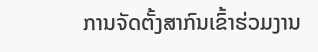ການຈັດຕັ້ງສາກົນເຂົ້າຮ່ວມງານ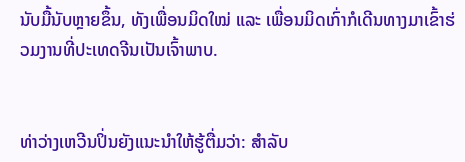ນັບມື້ນັບຫຼາຍຂຶ້ນ, ທັງເພື່ອນມິດໃໝ່ ແລະ ເພື່ອນມິດເກົ່າກໍເດີນທາງມາເຂົ້າຮ່ວມງານທີ່ປະເທດຈີນເປັນເຈົ້າພາບ.


ທ່າວ່າງເຫວີນປິ່ນຍັງແນະນຳໃຫ້ຮູ້ຕື່ມວ່າ: ສຳລັບ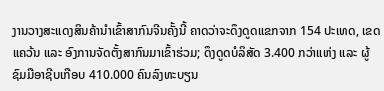ງານວາງສະແດງສິນຄ້ານຳເຂົ້າສາກົນຈີນຄັ້ງນີ້ ຄາດວ່າຈະດຶງດູດແຂກຈາກ 154 ປະເທດ, ເຂດແຄວ້ນ ແລະ ອົງການຈັດຕັ້ງສາກົນມາເຂົ້າຮ່ວມ; ດຶງດູດບໍລິສັດ 3.400 ກວ່າແຫ່ງ ແລະ ຜູ້ຊົມມືອາຊີບເກືອບ 410.000 ຄົນລົງທະບຽນ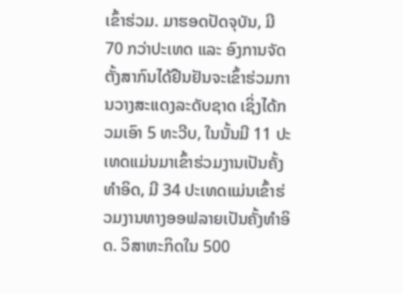ເຂົ້າຮ່ວມ. ມາຮອດປັດຈຸບັນ, ມີ 70 ກວ່າປະເທດ ແລະ ອົງການຈັດຕັ້ງສາກົນໄດ້ຢືນຢັນຈະເຂົ້າຮ່ວມການວາງສະແດງລະດັບຊາດ ເຊິ່ງໄດ້ກວມເອົາ 5 ທະວີບ, ໃນນັ້ນມີ 11 ປະເທດແມ່ນມາເຂົ້າຮ່ວມງານເປັນຄັ້ງທຳອິດ, ມີ 34 ປະເທດແມ່ນເຂົ້າຮ່ວມງານທາງອອຟລາຍເປັນຄັ້ງທຳອິດ. ວິສາຫະກິດໃນ 500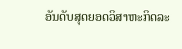ອັນດັບສຸດຍອດວິສາຫະກິດລະ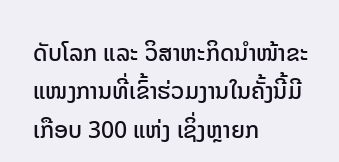ດັບໂລກ ແລະ ວິສາຫະກິດນຳໜ້າຂະແໜງການທີ່ເຂົ້າຮ່ວມງານໃນຄັ້ງນີ້ມີເກືອບ 300 ແຫ່ງ ເຊິ່ງຫຼາຍກ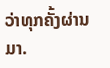ວ່າທຸກຄັ້ງຜ່ານມາ.